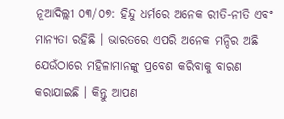ନୂଆଦିଲ୍ଲୀ ୦୩/୦୭: ହିନ୍ଦୁ ଧର୍ମରେ ଅନେକ ରୀତି-ନୀତି ଏବଂ ମାନ୍ୟତା ରହିଛି । ଭାରତରେ ଏପରି ଅନେକ ମନ୍ଦିର ଅଛି ଯେଉଁଠାରେ ମହିଳାମାନଙ୍କୁ ପ୍ରବେଶ କରିବାକୁ ବାରଣ କରାଯାଇଛି । କିନ୍ତୁ ଆପଣ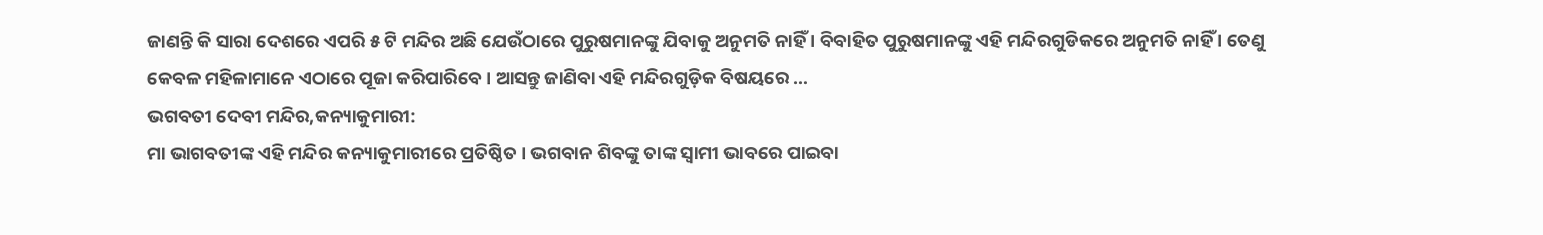ଜାଣନ୍ତି କି ସାରା ଦେଶରେ ଏପରି ୫ ଟି ମନ୍ଦିର ଅଛି ଯେଉଁଠାରେ ପୁରୁଷମାନଙ୍କୁ ଯିବାକୁ ଅନୁମତି ନାହିଁ । ବିବାହିତ ପୁରୁଷମାନଙ୍କୁ ଏହି ମନ୍ଦିରଗୁଡିକରେ ଅନୁମତି ନାହିଁ । ତେଣୁ କେବଳ ମହିଳାମାନେ ଏଠାରେ ପୂଜା କରିପାରିବେ । ଆସନ୍ତୁ ଜାଣିବା ଏହି ମନ୍ଦିରଗୁଡ଼ିକ ବିଷୟରେ …
ଭଗବତୀ ଦେବୀ ମନ୍ଦିର,କନ୍ୟାକୁମାରୀ:
ମା ଭାଗବତୀଙ୍କ ଏହି ମନ୍ଦିର କନ୍ୟାକୁମାରୀରେ ପ୍ରତିଷ୍ଠିତ । ଭଗବାନ ଶିବଙ୍କୁ ତାଙ୍କ ସ୍ୱାମୀ ଭାବରେ ପାଇବା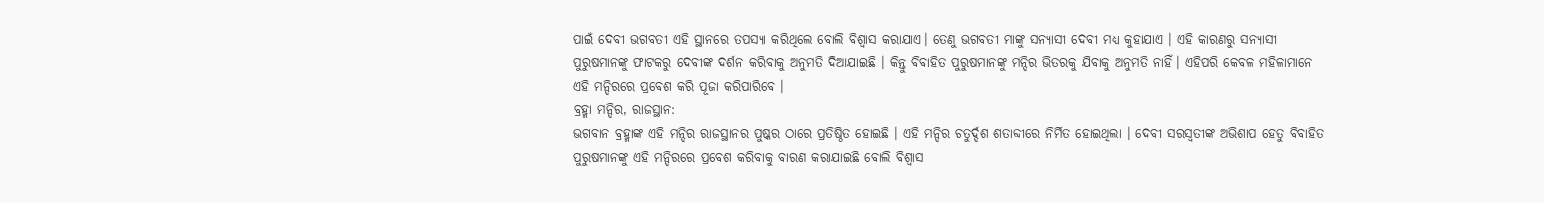ପାଇଁ ଦେବୀ ଭଗବତୀ ଏହି ସ୍ଥାନରେ ତପସ୍ୟା କରିଥିଲେ ବୋଲି ବିଶ୍ୱାସ କରାଯାଏ। ତେଣୁ ଭଗବତୀ ମାଙ୍କୁ ସନ୍ୟାସୀ ଦେବୀ ମଧ୍ୟ କୁହାଯାଏ । ଏହି କାରଣରୁ ସନ୍ୟାସୀ ପୁରୁଷମାନଙ୍କୁ ଫାଟକରୁ ଦେବୀଙ୍କ ଦର୍ଶନ କରିବାକୁ ଅନୁମତି ଦିଆଯାଇଛି । କିନ୍ତୁ ବିବାହିତ ପୁରୁଷମାନଙ୍କୁ ମନ୍ଦିର ଭିତରକୁ ଯିବାକୁ ଅନୁମତି ନାହିଁ। ଏହିପରି କେବଳ ମହିଳାମାନେ ଏହି ମନ୍ଦିରରେ ପ୍ରବେଶ କରି ପୂଜା କରିପାରିବେ ।
ବ୍ରହ୍ମା ମନ୍ଦିର, ରାଜସ୍ଥାନ:
ଭଗବାନ ବ୍ରହ୍ମାଙ୍କ ଏହି ମନ୍ଦିର ରାଜସ୍ଥାନର ପୁଷ୍କର ଠାରେ ପ୍ରତିଷ୍ଠିତ ହୋଇଛି । ଏହି ମନ୍ଦିର ଚତୁର୍ଦ୍ଦଶ ଶତାବ୍ଦୀରେ ନିର୍ମିତ ହୋଇଥିଲା । ଦେବୀ ସରସ୍ୱତୀଙ୍କ ଅଭିଶାପ ହେତୁ ବିବାହିତ ପୁରୁଷମାନଙ୍କୁ ଏହି ମନ୍ଦିରରେ ପ୍ରବେଶ କରିବାକୁ ବାରଣ କରାଯାଇଛି ବୋଲି ବିଶ୍ୱାସ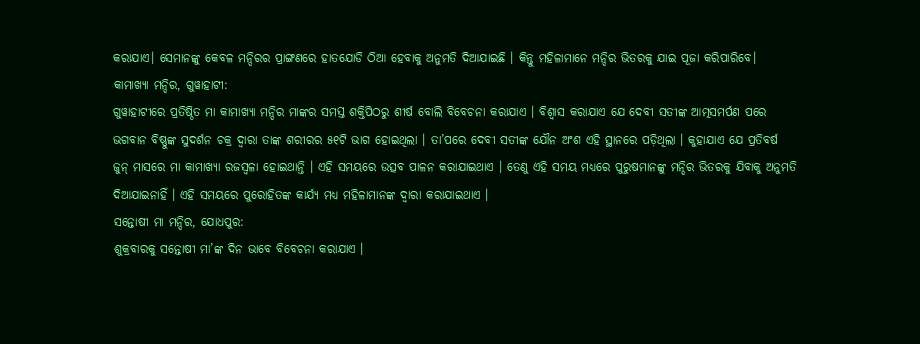କରାଯାଏ। ସେମାନଙ୍କୁ କେବଳ ମନ୍ଦିରର ପ୍ରାଙ୍ଗଣରେ ହାତଯୋଡି ଠିଆ ହେବାକୁ ଅନୁମତି ଦିଆଯାଇଛି । କିନ୍ତୁ ମହିଳାମାନେ ମନ୍ଦିର ଭିତରକୁ ଯାଇ ପୂଜା କରିପାରିବେ।
କାମାଖ୍ୟା ମନ୍ଦିର, ଗୁୱାହାଟୀ:
ଗୁୱାହାଟୀରେ ପ୍ରତିଷ୍ଠିତ ମା କାମାଖ୍ୟା ମନ୍ଦିର ମାଙ୍କର ସମସ୍ତ ଶକ୍ତିପିଠରୁ ଶୀର୍ଷ ବୋଲି ବିବେଚନା କରାଯାଏ । ବିଶ୍ୱାସ କରାଯାଏ ଯେ ଦେବୀ ସତୀଙ୍କ ଆତ୍ମସମର୍ପଣ ପରେ ଭଗବାନ ବିଷ୍ଣୁଙ୍କ ସୁଦର୍ଶନ ଚକ୍ର ଦ୍ୱାରା ତାଙ୍କ ଶରୀରର ୫୧ଟି ଭାଗ ହୋଇଥିଲା । ତା’ପରେ ଦେବୀ ସତୀଙ୍କ ଯୌନ ଅଂଶ ଏହି ସ୍ଥାନରେ ପଡ଼ିଥିଲା । କୁହାଯାଏ ଯେ ପ୍ରତିବର୍ଷ ଜୁନ୍ ମାସରେ ମା କାମାଖ୍ୟା ରଜସ୍ୱଳା ହୋଇଥାନ୍ତି । ଏହି ସମୟରେ ଉତ୍ସବ ପାଳନ କରାଯାଇଥାଏ । ତେଣୁ ଏହି ସମୟ ମଧ୍ୟରେ ପୁରୁଷମାନଙ୍କୁ ମନ୍ଦିର ଭିତରକୁ ଯିବାକୁ ଅନୁମତି ଦିଆଯାଇନାହିଁ । ଏହି ସମୟରେ ପୁରୋହିତଙ୍କ କାର୍ଯ୍ୟ ମଧ୍ୟ ମହିଳାମାନଙ୍କ ଦ୍ୱାରା କରାଯାଇଥାଏ ।
ସନ୍ତୋଷୀ ମା ମନ୍ଦିର, ଯୋଧପୁର:
ଶୁକ୍ରବାରକୁ ସନ୍ତୋଷୀ ମା’ଙ୍କ ଦିନ ଭାବେ ବିବେଚନା କରାଯାଏ ।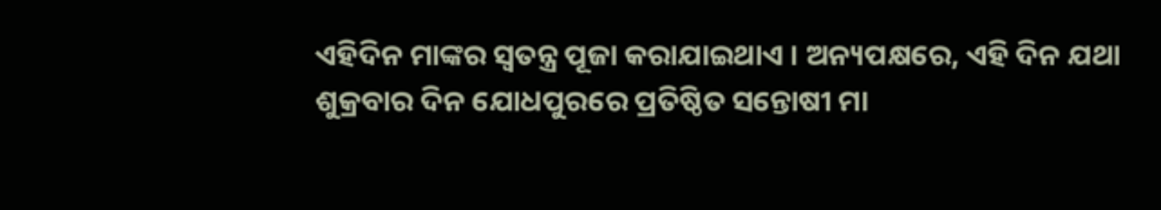ଏହିଦିନ ମାଙ୍କର ସ୍ୱତନ୍ତ୍ର ପୂଜା କରାଯାଇଥାଏ । ଅନ୍ୟପକ୍ଷରେ, ଏହି ଦିନ ଯଥା ଶୁକ୍ରବାର ଦିନ ଯୋଧପୁରରେ ପ୍ରତିଷ୍ଠିତ ସନ୍ତୋଷୀ ମା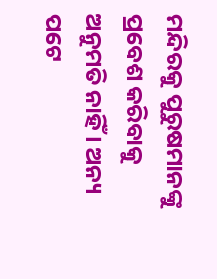ମନ୍ଦିରକୁ ପୁରୁଷମାନଙ୍କୁ ପ୍ରବେଶ କରିବାକୁ ଅନୁମତି ନାହିଁ । ଅନ୍ୟ ପଟେ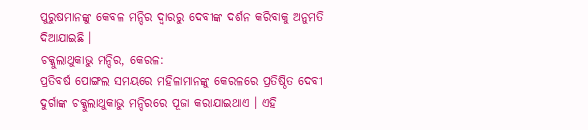ପୁରୁଷମାନଙ୍କୁ କେବଳ ମନ୍ଦିର ଦ୍ୱାରରୁ ଦେବୀଙ୍କ ଦର୍ଶନ କରିବାକୁ ଅନୁମତି ଦିଆଯାଇଛି ।
ଚକ୍କୁଲାଥୁକାଭୁ ମନ୍ଦିର, କେରଳ:
ପ୍ରତିବର୍ଷ ପୋଙ୍ଗଲ ସମୟରେ ମହିଳାମାନଙ୍କୁ କେରଳରେ ପ୍ରତିଷ୍ଠିତ ଦେବୀ ଦୁର୍ଗାଙ୍କ ଚକ୍କୁଲାଥୁକାଭୁ ମନ୍ଦିରରେ ପୂଜା କରାଯାଇଥାଏ । ଏହି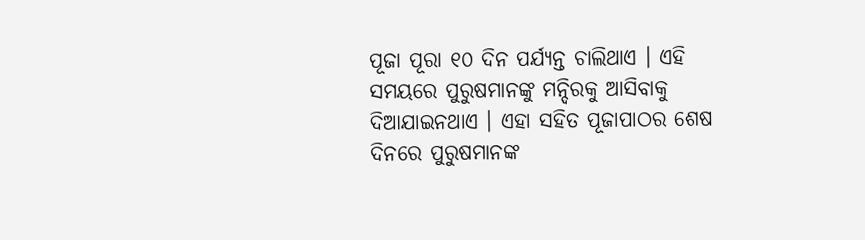ପୂଜା ପୂରା ୧୦ ଦିନ ପର୍ଯ୍ୟନ୍ତ ଚାଲିଥାଏ । ଏହି ସମୟରେ ପୁରୁଷମାନଙ୍କୁ ମନ୍ଦିରକୁ ଆସିବାକୁ ଦିଆଯାଇନଥାଏ । ଏହା ସହିତ ପୂଜାପାଠର ଶେଷ ଦିନରେ ପୁରୁଷମାନଙ୍କ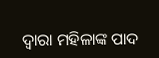ଦ୍ୱାରା ମହିଳାଙ୍କ ପାଦ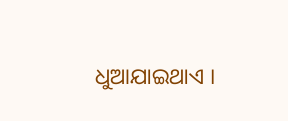ଧୁଆଯାଇଥାଏ ।